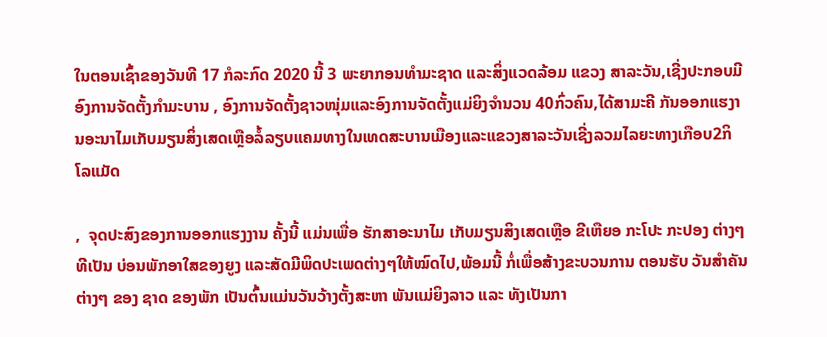ໃນຕອນເຊົ້າຂອງວັນທີ 17 ກໍລະກົດ 2020 ນີ້ 3 ພະຍາກອນທຳມະຊາດ ແລະສິ່ງແວດລ້ອມ ແຂວງ ສາລະວັນ,ເຊີ່ງປະກອບມີອົງການຈັດຕັ້ງກຳມະບານ , ອົງການຈັດຕັ້ງຊາວໜຸ່ມແລະອົງການຈັດຕັ້ງແມ່ຍິງຈຳນວນ 40ກົ່ວຄົນ,ໄດ້ສາມະຄີ ກັນອອກແຮງານອະນາໄມເກັບມຽນສິ່ງເສດເຫຼືອລໍ້ລຽບແຄມທາງໃນເທດສະບານເມືອງແລະແຂວງສາລະວັນເຊີ່ງລວມໄລຍະທາງເກືອບ2ກິ ໂລແມັດ

,  ຈຸດປະສົງຂອງການອອກແຮງງານ ຄັ້ງນີ້ ແມ່ນເພື່ອ ຮັກສາອະນາໄມ ເກັບມຽນສິງເສດເຫຼືອ ຂີເຫືຍອ ກະໂປະ ກະປອງ ຕ່າງໆ ທີເປັນ ບ່ອນພັກອາໃສຂອງຍູງ ແລະສັດມີພິດປະເພດຕ່າງໆໃຫ້ໝົດໄປ,ພ້ອມນີ້ ກໍ່ເພື່ອສ້າງຂະບວນການ ຕອນຮັບ ວັນສຳຄັນ ຕ່າງໆ ຂອງ ຊາດ ຂອງພັກ ເປັນຕົ້ນແມ່ນວັນວ້າງຕັ້ງສະຫາ ພັນແມ່ຍິງລາວ ແລະ ທັງເປັນກາ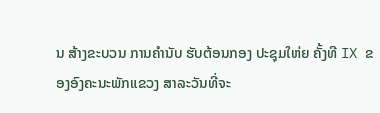ນ ສ້າງຂະບວນ ການຄຳນັບ ຮັບຕ້ອນກອງ ປະຊຸມໃຫ່ຍ ຄັ້ງທີ IX ຂອງອົງຄະນະພັກແຂວງ ສາລະວັນທີ່ຈະ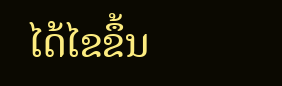ໄດ້ໄຂຂຶ້ນ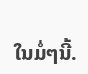ໃນມໍ່ໆນີ້.